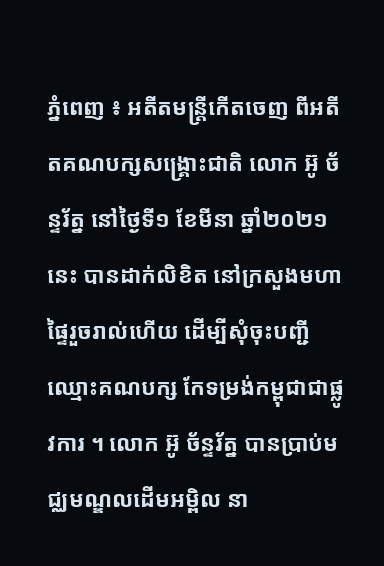ភ្នំពេញ ៖ អតីតមន្រ្តីកើតចេញ ពីអតីតគណបក្សសង្រ្គោះជាតិ លោក អ៊ូ ច័ន្ទរ័ត្ន នៅថ្ងៃទី១ ខែមីនា ឆ្នាំ២០២១នេះ បានដាក់លិខិត នៅក្រសួងមហាផ្ទៃរួចរាល់ហើយ ដើម្បីសុំចុះបញ្ជីឈ្មោះគណបក្ស កែទម្រង់កម្ពុជាជាផ្លូវការ ។ លោក អ៊ូ ច័ន្ទរ័ត្ន បានប្រាប់មជ្ឈមណ្ឌលដើមអម្ពិល នា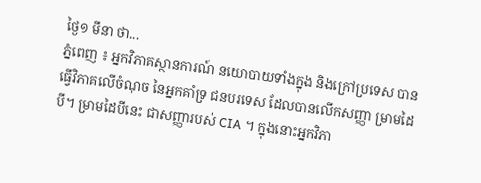ថ្ងៃ១ មីនា ថា...
ភ្នំពេញ ៖ អ្នកវិភាគស្ថានការណ៍ នយោបាយទាំងក្នុង និងក្រៅប្រទេស បានធ្វើវិភាគលើចំណុច នៃអ្នកគាំទ្រ ជនបរទេស ដែលបានលើកសញ្ញា ម្រាមដៃបី។ ម្រាមដៃបីនេះ ជាសញ្ញារបស់ CIA ។ ក្នុងនោះអ្នកវិភា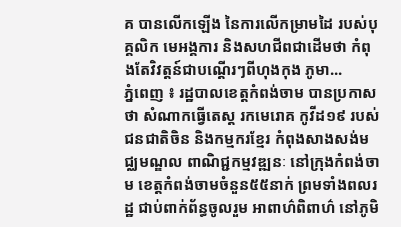គ បានលើកឡើង នៃការលើកម្រាមដៃ របស់បុគ្គលិក មេអង្គការ និងសហជីពជាដើមថា កំពុងតែវិវត្តន៍ជាបណ្តើរៗពីហុងកុង ភូមា...
ភ្នំពេញ ៖ រដ្ឋបាលខេត្តកំពង់ចាម បានប្រកាសថា សំណាកធ្វើតេស្ត រកមេរោគ កូវីដ១៩ របស់ជនជាតិចិន និងកម្មករខ្មែរ កំពុងសាងសង់មជ្ឈមណ្ឌល ពាណិជ្ជកម្មវឌ្ឍនៈ នៅក្រុងកំពង់ចាម ខេត្តកំពង់ចាមចំនួន៥៥នាក់ ព្រមទាំងពលរដ្ឋ ជាប់ពាក់ព័ន្ធចូលរួម អាពាហ៌ពិពាហ៌ នៅភូមិ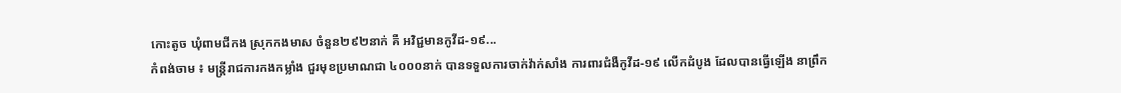កោះតូច ឃុំពាមជីកង ស្រុកកងមាស ចំនួន២៩២នាក់ គឺ អវិជ្ជមានកូវីដ-១៩...
កំពង់ចាម ៖ មន្ត្រីរាជការកងកម្លាំង ជួរមុខប្រមាណជា ៤០០០នាក់ បានទទួលការចាក់វ៉ាក់សាំង ការពារជំងឺកូវីដ-១៩ លើកដំបូង ដែលបានធ្វើឡើង នាព្រឹក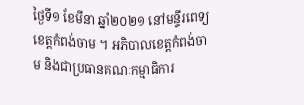ថ្ងៃទី១ ខែមីនា ឆ្នាំ២០២១ នៅមន្ទីរពេទ្យ ខេត្តកំពង់ចាម ។ អភិបាលខេត្តកំពង់ចាម និងជាប្រធានគណៈកម្មាធិការ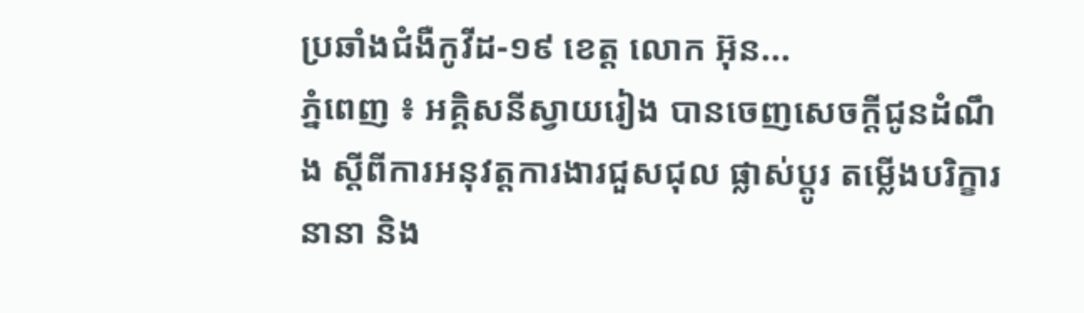ប្រឆាំងជំងឺកូវីដ-១៩ ខេត្ត លោក អ៊ុន...
ភ្នំពេញ ៖ អគ្គិសនីស្វាយរៀង បានចេញសេចក្តីជូនដំណឹង ស្តីពីការអនុវត្តការងារជួសជុល ផ្លាស់ប្តូរ តម្លើងបរិក្ខារនានា និង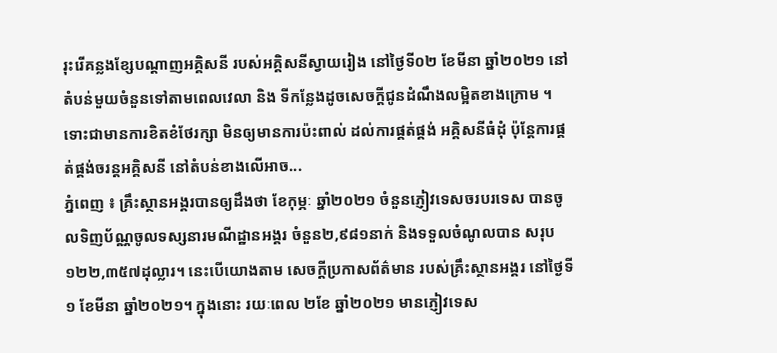រុះរើគន្លងខ្សែបណ្តាញអគ្គិសនី របស់អគ្គិសនីស្វាយរៀង នៅថ្ងៃទី០២ ខែមីនា ឆ្នាំ២០២១ នៅតំបន់មួយចំនួនទៅតាមពេលវេលា និង ទីកន្លែងដូចសេចក្តីជូនដំណឹងលម្អិតខាងក្រោម ។ ទោះជាមានការខិតខំថែរក្សា មិនឲ្យមានការប៉ះពាល់ ដល់ការផ្គត់ផ្គង់ អគ្គិសនីធំដុំ ប៉ុន្តែការផ្គត់ផ្គង់ចរន្តអគ្គិសនី នៅតំបន់ខាងលើអាច...
ភ្នំពេញ ៖ គ្រឹះស្ថានអង្គរបានឲ្យដឹងថា ខែកុម្ភៈ ឆ្នាំ២០២១ ចំនួនភ្ញៀវទេសចរបរទេស បានចូលទិញប័ណ្ណចូលទស្សនារមណីដ្ឋានអង្គរ ចំនួន២,៩៨១នាក់ និងទទួលចំណូលបាន សរុប១២២,៣៥៧ដុល្លារ។ នេះបើយោងតាម សេចក្ដីប្រកាសព័ត៌មាន របស់គ្រឹះស្ថានអង្គរ នៅថ្ងៃទី១ ខែមីនា ឆ្នាំ២០២១។ ក្នុងនោះ រយៈពេល ២ខែ ឆ្នាំ២០២១ មានភ្ញៀវទេស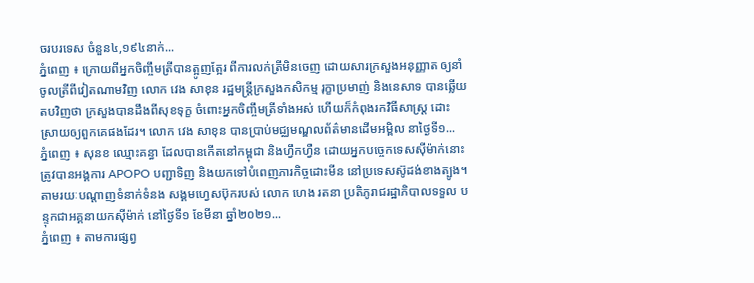ចរបរទេស ចំនួន៤,១៩៤នាក់...
ភ្នំពេញ ៖ ក្រោយពីអ្នកចិញ្ចឹមត្រីបានត្អូញត្អែរ ពីការលក់ត្រីមិនចេញ ដោយសារក្រសួងអនុញ្ញាត ឲ្យនាំចូលត្រីពីវៀតណាមវិញ លោក វេង សាខុន រដ្ឋមន្រ្តីក្រសួងកសិកម្ម រុក្ខាប្រមាញ់ និងនេសាទ បានឆ្លើយតបវិញថា ក្រសួងបានដឹងពីសុខទុក្ខ ចំពោះអ្នកចិញ្ចឹមត្រីទាំងអស់ ហើយក៏កំពុងរកវិធីសាស្ដ្រ ដោះស្រាយឲ្យពួកគេផងដែរ។ លោក វេង សាខុន បានប្រាប់មជ្ឈមណ្ឌលព័ត៌មានដើមអម្ពិល នាថ្ងៃទី១...
ភ្នំពេញ ៖ សុនខ ឈ្មោះគន្ធា ដែលបានកើតនៅកម្ពុជា និងហ្វឹកហ្វឺន ដោយអ្នកបច្ចេកទេសស៊ីម៉ាក់នោះ ត្រូវបានអង្គការ APOPO បញ្ជាទិញ និងយកទៅបំពេញភារកិច្ចដោះមីន នៅប្រទេសស៊ូដង់ខាងត្បូង។ តាមរយៈបណ្ដាញទំនាក់ទំនង សង្គមហ្វេសប៊ុករបស់ លោក ហេង រតនា ប្រតិភូរាជរដ្ឋាភិបាលទទួល បន្ទុកជាអគ្គនាយកស៊ីម៉ាក់ នៅថ្ងៃទី១ ខែមីនា ឆ្នាំ២០២១...
ភ្នំពេញ ៖ តាមការផ្សព្វ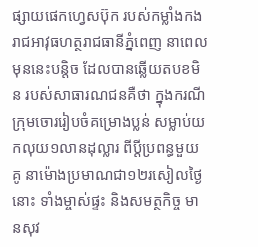ផ្សាយផេកហ្វេសប៊ុក របស់កម្លាំងកងរាជអាវុធហត្ថរាជធានីភ្នំពេញ នាពេលមុននេះបន្តិច ដែលបានឆ្លើយតបខមិន របស់សាធារណជនគឺថា ក្នុងករណីក្រុមចោររៀបចំគម្រោងប្លន់ សម្លាប់យកលុយ១លានដុល្លារ ពីប្តីប្រពន្ធមួយគូ នាម៉ោងប្រមាណជា១២រសៀលថ្ងៃនោះ ទាំងម្ចាស់ផ្ទះ និងសមត្ថកិច្ច មានសុវ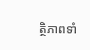ត្ថិភាពទាំ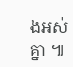ងអស់គ្នា ៕